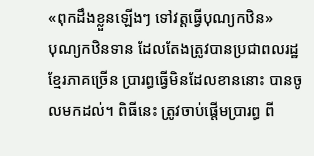«ពុកដឹងខ្លួនឡើងៗ ទៅវត្ដធ្វើបុណ្យកឋិន»
បុណ្យកឋិនទាន ដែលតែងត្រូវបានប្រជាពលរដ្ឋខ្មែរភាគច្រើន ប្រារព្ធធ្វើមិនដែលខាននោះ បានចូលមកដល់។ ពិធីនេះ ត្រូវចាប់ផ្តើមប្រារព្ធ ពី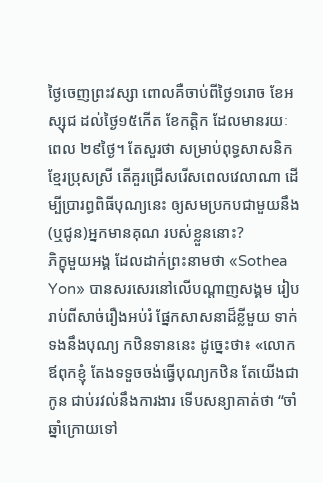ថ្ងៃចេញព្រះវស្សា ពោលគឺចាប់ពីថ្ងៃ១រោច ខែអស្សុជ ដល់ថ្ងៃ១៥កើត ខែកត្តិក ដែលមានរយៈពេល ២៩ថ្ងៃ។ តែសួរថា សម្រាប់ពុទ្ធសាសនិកខ្មែរប្រុសស្រី តើគួរជ្រើសរើសពេលវេលាណា ដើម្បីប្រារព្ធពិធីបុណ្យនេះ ឲ្យសមប្រកបជាមួយនឹង (ឬជូន)អ្នកមានគុណ របស់ខ្លួននោះ?
ភិក្ខុមួយអង្គ ដែលដាក់ព្រះនាមថា «Sothea Yon» បានសរសេរនៅលើបណ្ដាញសង្គម រៀបរាប់ពីសាច់រឿងអប់រំ ផ្នែកសាសនាដ៏ខ្លីមួយ ទាក់ទងនឹងបុណ្យ កឋិនទាននេះ ដូច្នេះថា៖ «លោកឪពុកខ្ញុំ តែងទទួចចង់ធ្វើបុណ្យកឋិន តែយើងជាកូន ជាប់រវល់នឹងការងារ ទើបសន្យាគាត់ថា “ចាំឆ្នាំក្រោយទៅ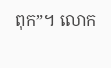ពុក”។ លោក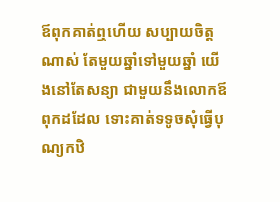ឪពុកគាត់ឮហើយ សប្បាយចិត្ដណាស់ តែមួយឆ្នាំទៅមួយឆ្នាំ យើងនៅតែសន្យា ជាមួយនឹងលោកឪពុកដដែល ទោះគាត់ទទូចសុំធ្វើបុណ្យកឋិ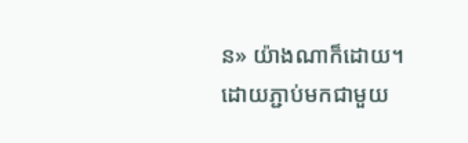ន» យ៉ាងណាក៏ដោយ។
ដោយភ្ជាប់មកជាមួយ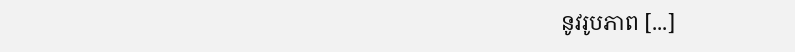នូវរូបភាព [...]